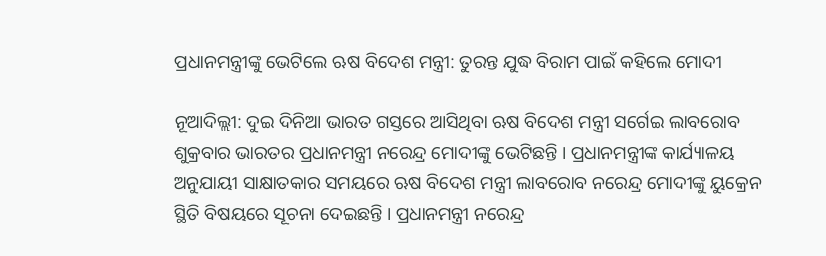ପ୍ରଧାନମନ୍ତ୍ରୀଙ୍କୁ ଭେଟିଲେ ଋଷ ବିଦେଶ ମନ୍ତ୍ରୀ: ତୁରନ୍ତ ଯୁଦ୍ଧ ବିରାମ ପାଇଁ କହିଲେ ମୋଦୀ

ନୂଆଦିଲ୍ଲୀ: ଦୁଇ ଦିନିଆ ଭାରତ ଗସ୍ତରେ ଆସିଥିବା ଋଷ ବିଦେଶ ମନ୍ତ୍ରୀ ସର୍ଗେଇ ଲାବରୋବ ଶୁକ୍ରବାର ଭାରତର ପ୍ରଧାନମନ୍ତ୍ରୀ ନରେନ୍ଦ୍ର ମୋଦୀଙ୍କୁ ଭେଟିଛନ୍ତି । ପ୍ରଧାନମନ୍ତ୍ରୀଙ୍କ କାର୍ଯ୍ୟାଳୟ ଅନୁଯାୟୀ ସାକ୍ଷାତକାର ସମୟରେ ଋଷ ବିଦେଶ ମନ୍ତ୍ରୀ ଲାବରୋବ ନରେନ୍ଦ୍ର ମୋଦୀଙ୍କୁ ୟୁକ୍ରେନ ସ୍ଥିତି ବିଷୟରେ ସୂଚନା ଦେଇଛନ୍ତି । ପ୍ରଧାନମନ୍ତ୍ରୀ ନରେନ୍ଦ୍ର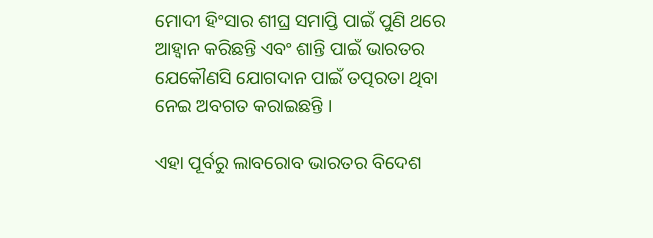ମୋଦୀ ହିଂସାର ଶୀଘ୍ର ସମାପ୍ତି ପାଇଁ ପୁଣି ଥରେ ଆହ୍ୱାନ କରିଛନ୍ତି ଏବଂ ଶାନ୍ତି ପାଇଁ ଭାରତର ଯେକୌଣସି ଯୋଗଦାନ ପାଇଁ ତତ୍ପରତା ଥିବା ନେଇ ଅବଗତ କରାଇଛନ୍ତି ।

ଏହା ପୂର୍ବରୁ ଲାବରୋବ ଭାରତର ବିଦେଶ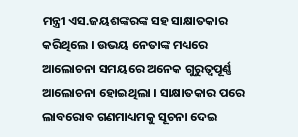ମନ୍ତ୍ରୀ ଏସ.ଜୟଶଙ୍କରଙ୍କ ସହ ସାକ୍ଷାତକାର କରିଥିଲେ । ଉଭୟ ନେତାଙ୍କ ମଧ୍ୟରେ ଆଲୋଚନା ସମୟରେ ଅନେକ ଗୁରୁତ୍ୱପୂର୍ଣ୍ଣ ଆଲୋଚନା ହୋଇଥିଲା । ସାକ୍ଷାତକାର ପରେ ଲାବରୋବ ଗଣମାଧ୍ୟମକୁ ସୂଚନା ଦେଇ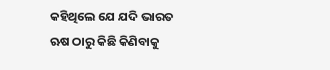କହିଥିଲେ ଯେ ଯଦି ଭାରତ ଋଷ ଠାରୁ କିଛି କିଣିବାକୁ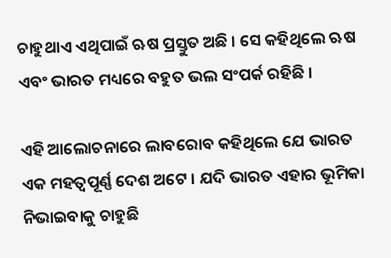ଚାହୁଥାଏ ଏଥିପାଇଁ ଋଷ ପ୍ରସ୍ତୁତ ଅଛି । ସେ କହିଥିଲେ ଋଷ ଏବଂ ଭାରତ ମଧ୍ୟରେ ବହୁତ ଭଲ ସଂପର୍କ ରହିଛି ।

ଏହି ଆଲୋଚନାରେ ଲାବରୋବ କହିଥିଲେ ଯେ ଭାରତ ଏକ ମହତ୍ବପୂର୍ଣ୍ଣ ଦେଶ ଅଟେ । ଯଦି ଭାରତ ଏହାର ଭୂମିକା ନିଭାଇବାକୁ ଚାହୁଛି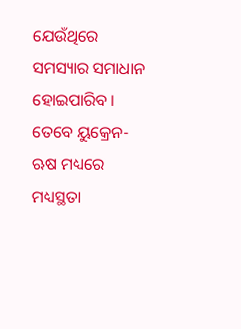ଯେଉଁଥିରେ ସମସ୍ୟାର ସମାଧାନ ହୋଇପାରିବ । ତେବେ ୟୁକ୍ରେନ-ଋଷ ମଧ୍ୟରେ ମଧ୍ୟସ୍ଥତା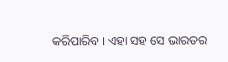କରିପାରିବ । ଏହା ସହ ସେ ଭାରତର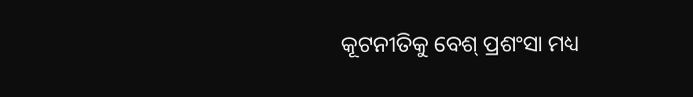କୂଟନୀତିକୁ ବେଶ୍ ପ୍ରଶଂସା ମଧ୍ୟ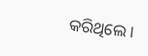କରିଥିଲେ ।